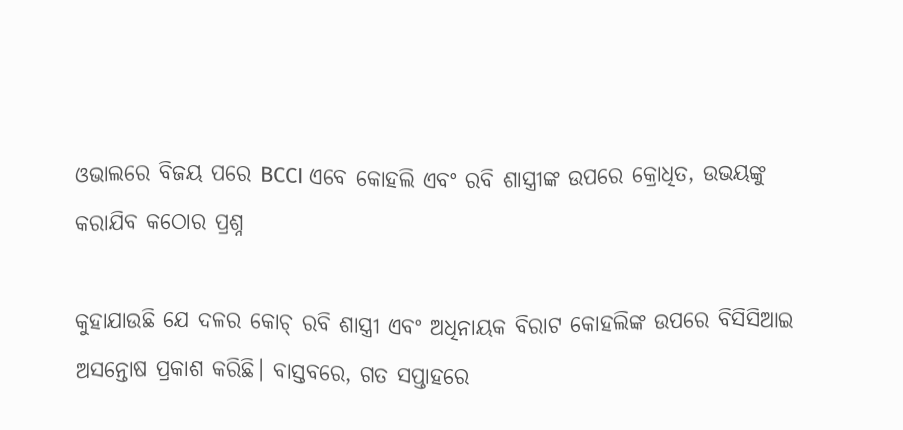ଓଭାଲରେ ବିଜୟ ପରେ BCCI ଏବେ କୋହଲି ଏବଂ ରବି ଶାସ୍ତ୍ରୀଙ୍କ ଉପରେ କ୍ରୋଧିତ, ଉଭୟଙ୍କୁ କରାଯିବ କଠୋର ପ୍ରଶ୍ନ

କୁହାଯାଉଛି ଯେ ଦଳର କୋଚ୍ ରବି ଶାସ୍ତ୍ରୀ ଏବଂ ଅଧିନାୟକ ବିରାଟ କୋହଲିଙ୍କ ଉପରେ ବିସିସିଆଇ ଅସନ୍ତୋଷ ପ୍ରକାଶ କରିଛି। ବାସ୍ତବରେ, ଗତ ସପ୍ତାହରେ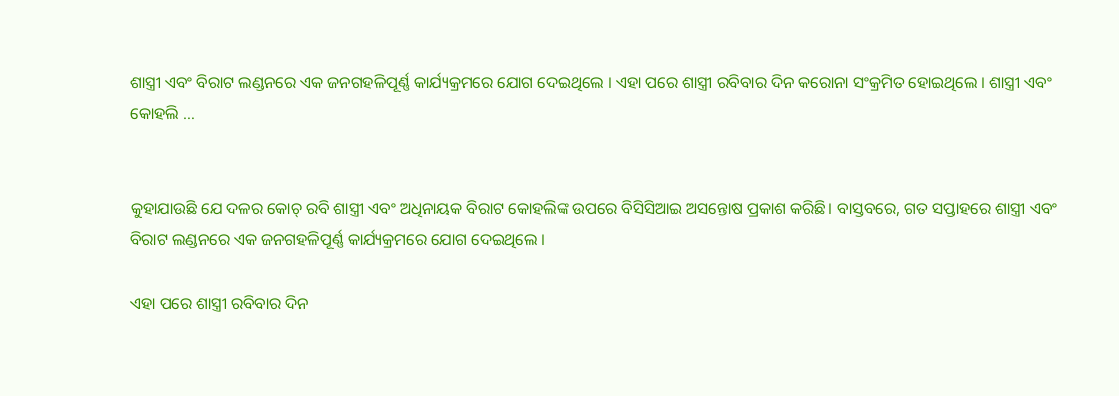ଶାସ୍ତ୍ରୀ ଏବଂ ବିରାଟ ଲଣ୍ଡନରେ ଏକ ଜନଗହଳିପୂର୍ଣ୍ଣ କାର୍ଯ୍ୟକ୍ରମରେ ଯୋଗ ଦେଇଥିଲେ । ଏହା ପରେ ଶାସ୍ତ୍ରୀ ରବିବାର ଦିନ କରୋନା ସଂକ୍ରମିତ ହୋଇଥିଲେ । ଶାସ୍ତ୍ରୀ ଏବଂ କୋହଲି …


କୁହାଯାଉଛି ଯେ ଦଳର କୋଚ୍ ରବି ଶାସ୍ତ୍ରୀ ଏବଂ ଅଧିନାୟକ ବିରାଟ କୋହଲିଙ୍କ ଉପରେ ବିସିସିଆଇ ଅସନ୍ତୋଷ ପ୍ରକାଶ କରିଛି। ବାସ୍ତବରେ, ଗତ ସପ୍ତାହରେ ଶାସ୍ତ୍ରୀ ଏବଂ ବିରାଟ ଲଣ୍ଡନରେ ଏକ ଜନଗହଳିପୂର୍ଣ୍ଣ କାର୍ଯ୍ୟକ୍ରମରେ ଯୋଗ ଦେଇଥିଲେ ।

ଏହା ପରେ ଶାସ୍ତ୍ରୀ ରବିବାର ଦିନ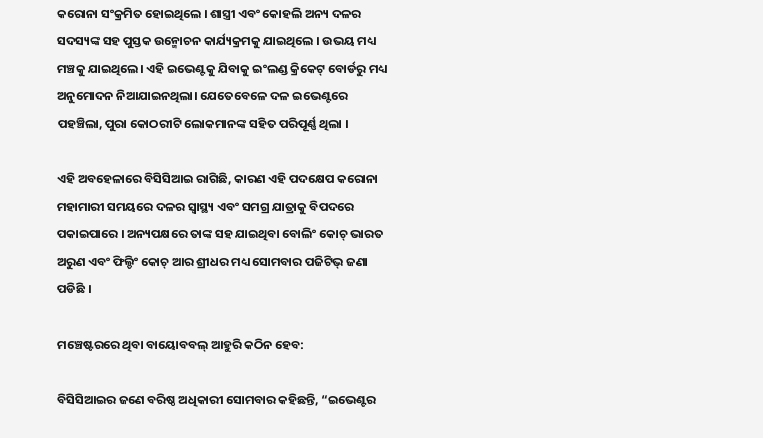କରୋନା ସଂକ୍ରମିତ ହୋଇଥିଲେ । ଶାସ୍ତ୍ରୀ ଏବଂ କୋହଲି ଅନ୍ୟ ଦଳର ସଦସ୍ୟଙ୍କ ସହ ପୁସ୍ତକ ଉନ୍ମୋଚନ କାର୍ଯ୍ୟକ୍ରମକୁ ଯାଇଥିଲେ । ଉଭୟ ମଧ୍ୟ ମଞ୍ଚକୁ ଯାଇଥିଲେ। ଏହି ଇଭେଣ୍ଟକୁ ଯିବାକୁ ଇଂଲଣ୍ଡ କ୍ରିକେଟ୍ ବୋର୍ଡରୁ ମଧ୍ୟ ଅନୁମୋଦନ ନିଆଯାଇନଥିଲା। ଯେତେବେଳେ ଦଳ ଇଭେଣ୍ଟରେ ପହଞ୍ଚିଲା, ପୁରା କୋଠରୀଟି ଲୋକମାନଙ୍କ ସହିତ ପରିପୂର୍ଣ୍ଣ ଥିଲା ।

ଏହି ଅବହେଳାରେ ବିସିସିଆଇ ରାଗିଛି, କାରଣ ଏହି ପଦକ୍ଷେପ କରୋନା ମହାମାରୀ ସମୟରେ ଦଳର ସ୍ୱାସ୍ଥ୍ୟ ଏବଂ ସମଗ୍ର ଯାତ୍ରାକୁ ବିପଦରେ ପକାଇପାରେ । ଅନ୍ୟପକ୍ଷରେ ତାଙ୍କ ସହ ଯାଇଥିବା ବୋଲିଂ କୋଚ୍ ଭାରତ ଅରୁଣ ଏବଂ ଫିଲ୍ଡିଂ କୋଚ୍ ଆର ଶ୍ରୀଧର ମଧ୍ୟ ସୋମବାର ପଜିଟିଭ୍ ଜଣା ପଡିଛି ।

ମଞ୍ଚେଷ୍ଟରରେ ଥିବା ବାୟୋବବଲ୍ ଆହୁରି କଠିନ ହେବ:

ବିସିସିଆଇର ଜଣେ ବରିଷ୍ଠ ଅଧିକାରୀ ସୋମବାର କହିଛନ୍ତି, “ଇଭେଣ୍ଟର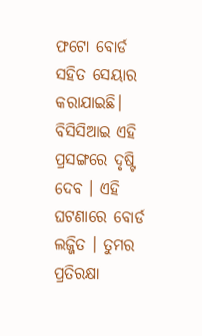ଫଟୋ ବୋର୍ଡ ସହିତ ସେୟାର କରାଯାଇଛି। ବିସିସିଆଇ ଏହି ପ୍ରସଙ୍ଗରେ ଦୃଷ୍ଟି ଦେବ । ଏହି ଘଟଣାରେ ବୋର୍ଡ ଲଜ୍ଜିତ । ତୁମର ପ୍ରତିରକ୍ଷା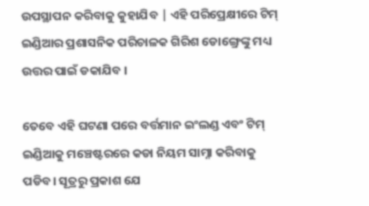ଉପସ୍ଥାପନ କରିବାକୁ କୁହାଯିବ | ଏହି ପରିପ୍ରେକ୍ଷୀରେ ଟିମ୍ ଇଣ୍ଡିଆର ପ୍ରଶାସନିକ ପରିଚାଳକ ଗିରିଶ ଡୋଙ୍ଗ୍ରେଙ୍କୁ ମଧ୍ୟ ଉତ୍ତର ପାଇଁ ଡକାଯିବ ।

ତେବେ ଏହି ଘଟଣା ପରେ ବର୍ତ୍ତମାନ ଇଂଲଣ୍ଡ ଏବଂ ଟିମ୍ ଇଣ୍ଡିଆକୁ ମଞ୍ଚେଷ୍ଟରରେ କଡା ନିୟମ ସାମ୍ନା କରିବାକୁ ପଡିବ। ସୂତ୍ରରୁ ପ୍ରକାଶ ଯେ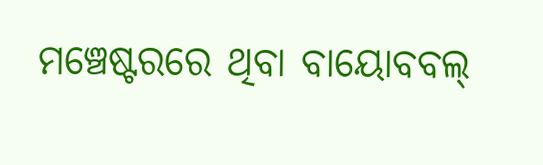ମଞ୍ଚେଷ୍ଟରରେ ଥିବା ବାୟୋବବଲ୍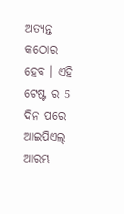ଅତ୍ୟନ୍ତ କଠୋର ହେବ । ଏହି ଟେଷ୍ଟ ର 5 ଦିନ ପରେ ଆଇପିଏଲ୍ ଆରମ୍ଭ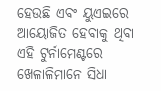ହେଉଛି ଏବଂ ୟୁଏଇରେ ଆୟୋଜିତ ହେବାକୁ ଥିବା ଏହି ଟୁର୍ନାମେଣ୍ଟରେ ଖେଳାଳିମାନେ ସିଧା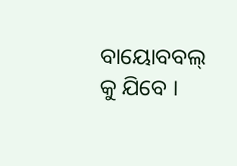ବାୟୋବବଲ୍ କୁ ଯିବେ ।